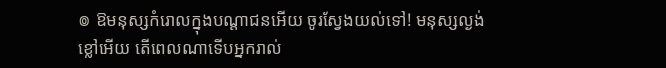៙ ឱមនុស្សកំរោលក្នុងបណ្ដាជនអើយ ចូរស្វែងយល់ទៅ! មនុស្សល្ងង់ខ្លៅអើយ តើពេលណាទើបអ្នករាល់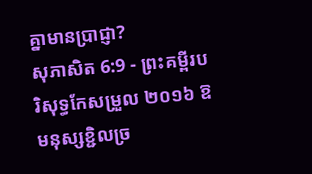គ្នាមានប្រាជ្ញា?
សុភាសិត 6:9 - ព្រះគម្ពីរបរិសុទ្ធកែសម្រួល ២០១៦ ឱមនុស្សខ្ជិលច្រ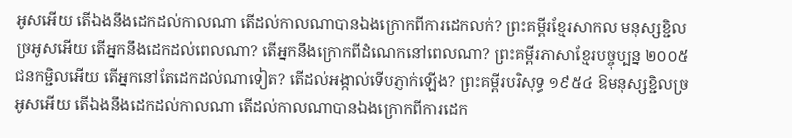អូសអើយ តើឯងនឹងដេកដល់កាលណា តើដល់កាលណាបានឯងក្រោកពីការដេកលក់? ព្រះគម្ពីរខ្មែរសាកល មនុស្សខ្ជិលច្រអូសអើយ តើអ្នកនឹងដេកដល់ពេលណា? តើអ្នកនឹងក្រោកពីដំណេកនៅពេលណា? ព្រះគម្ពីរភាសាខ្មែរបច្ចុប្បន្ន ២០០៥ ជនកម្ជិលអើយ តើអ្នកនៅតែដេកដល់ណាទៀត? តើដល់អង្កាល់ទើបភ្ញាក់ឡើង? ព្រះគម្ពីរបរិសុទ្ធ ១៩៥៤ ឱមនុស្សខ្ជិលច្រអូសអើយ តើឯងនឹងដេកដល់កាលណា តើដល់កាលណាបានឯងក្រោកពីការដេក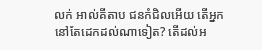លក់ អាល់គីតាប ជនកំជិលអើយ តើអ្នកនៅតែដេកដល់ណាទៀត? តើដល់អ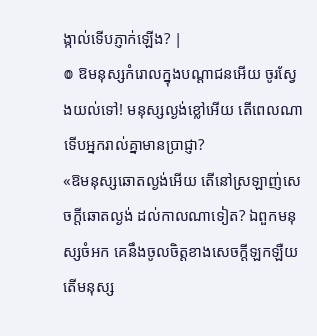ង្កាល់ទើបភ្ញាក់ឡើង? |
៙ ឱមនុស្សកំរោលក្នុងបណ្ដាជនអើយ ចូរស្វែងយល់ទៅ! មនុស្សល្ងង់ខ្លៅអើយ តើពេលណាទើបអ្នករាល់គ្នាមានប្រាជ្ញា?
«ឱមនុស្សឆោតល្ងង់អើយ តើនៅស្រឡាញ់សេចក្ដីឆោតល្ងង់ ដល់កាលណាទៀត? ឯពួកមនុស្សចំអក គេនឹងចូលចិត្តខាងសេចក្ដីឡកឡឺយ តើមនុស្ស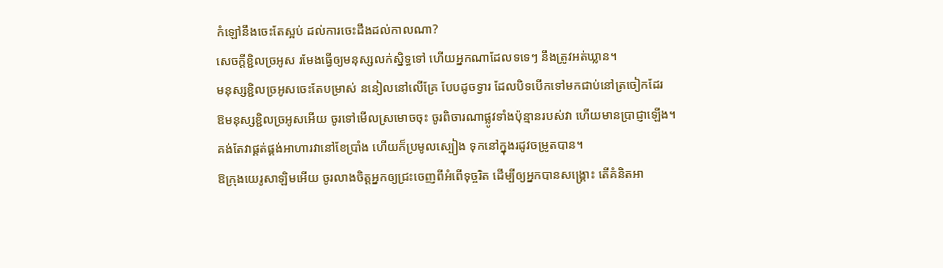កំឡៅនឹងចេះតែស្អប់ ដល់ការចេះដឹងដល់កាលណា?
សេចក្ដីខ្ជិលច្រអូស រមែងធ្វើឲ្យមនុស្សលក់ស្និទ្ធទៅ ហើយអ្នកណាដែលទទេៗ នឹងត្រូវអត់ឃ្លាន។
មនុស្សខ្ជិលច្រអូសចេះតែបម្រាស់ ននៀលនៅលើគ្រែ បែបដូចទ្វារ ដែលបិទបើកទៅមកជាប់នៅត្រចៀកដែរ
ឱមនុស្សខ្ជិលច្រអូសអើយ ចូរទៅមើលស្រមោចចុះ ចូរពិចារណាផ្លូវទាំងប៉ុន្មានរបស់វា ហើយមានប្រាជ្ញាឡើង។
គង់តែវាផ្គត់ផ្គង់អាហារវានៅខែប្រាំង ហើយក៏ប្រមូលស្បៀង ទុកនៅក្នុងរដូវចម្រូតបាន។
ឱក្រុងយេរូសាឡិមអើយ ចូរលាងចិត្តអ្នកឲ្យជ្រះចេញពីអំពើទុច្ចរិត ដើម្បីឲ្យអ្នកបានសង្គ្រោះ តើគំនិតអា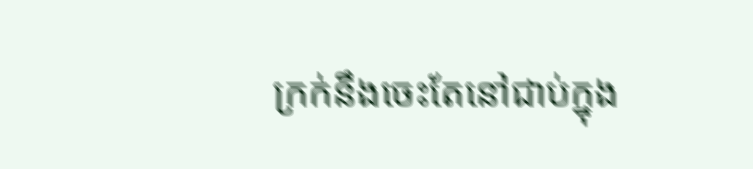ក្រក់នឹងចេះតែនៅជាប់ក្នុង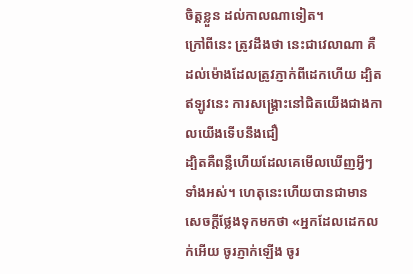ចិត្តខ្លួន ដល់កាលណាទៀត។
ក្រៅពីនេះ ត្រូវដឹងថា នេះជាវេលាណា គឺដល់ម៉ោងដែលត្រូវភ្ញាក់ពីដេកហើយ ដ្បិតឥឡូវនេះ ការសង្គ្រោះនៅជិតយើងជាងកាលយើងទើបនឹងជឿ
ដ្បិតគឺពន្លឺហើយដែលគេមើលឃើញអ្វីៗទាំងអស់។ ហេតុនេះហើយបានជាមានសេចក្ដីថ្លែងទុកមកថា «អ្នកដែលដេកលក់អើយ ចូរភ្ញាក់ឡើង ចូរ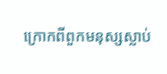ក្រោកពីពួកមនុស្សស្លាប់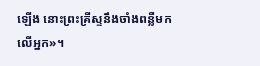ឡើង នោះព្រះគ្រីស្ទនឹងចាំងពន្លឺមកលើអ្នក»។